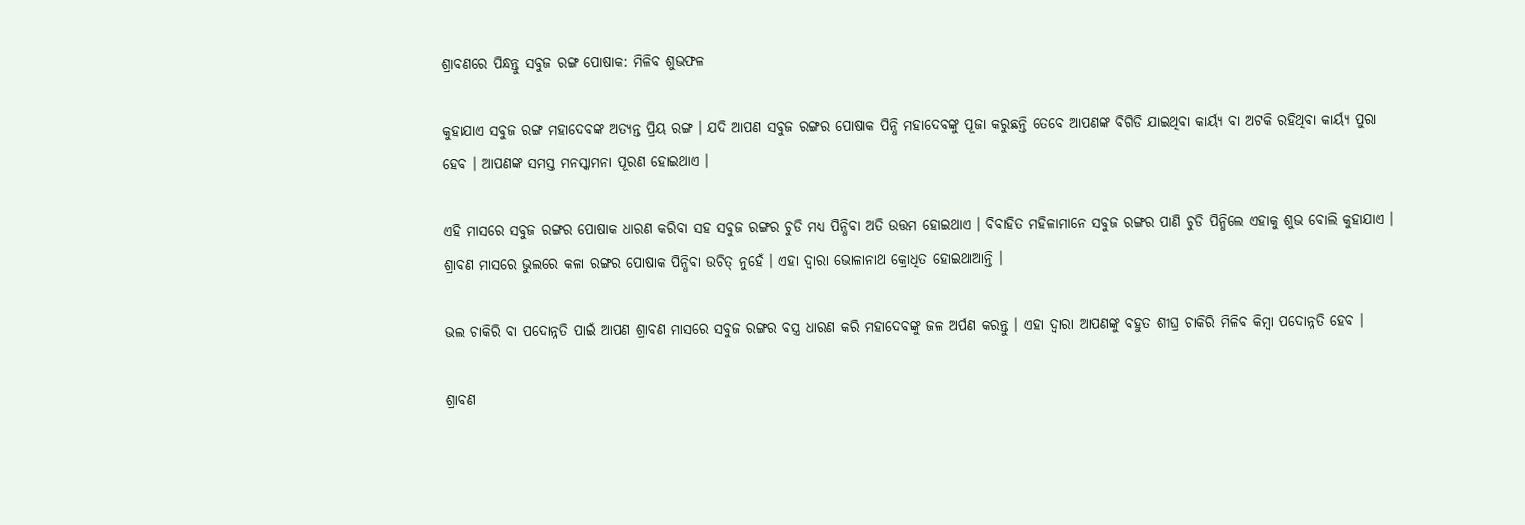ଶ୍ରାବଣରେ ପିନ୍ଧନ୍ତୁ ସବୁଜ ରଙ୍ଗ ପୋଷାକ: ମିଳିବ ଶୁଭଫଳ

କୁହାଯାଏ ସବୁଜ ରଙ୍ଗ ମହାଦେବଙ୍କ ଅତ୍ୟନ୍ତ ପ୍ରିୟ ରଙ୍ଗ । ଯଦି ଆପଣ ସବୁଜ ରଙ୍ଗର ପୋଷାକ ପିନ୍ଧି ମହାଦେବଙ୍କୁ ପୂଜା କରୁଛନ୍ତି ତେବେ ଆପଣଙ୍କ ବିଗିଡି ଯାଇଥିବା କାର୍ୟ୍ୟ ବା ଅଟକି ରହିଥିବା କାର୍ୟ୍ୟ ପୁରା ହେବ । ଆପଣଙ୍କ ସମସ୍ତ ମନସ୍କାମନା ପୂରଣ ହୋଇଥାଏ ।

ଏହି ମାସରେ ସବୁଜ ରଙ୍ଗର ପୋଷାକ ଧାରଣ କରିବା ସହ ସବୁଜ ରଙ୍ଗର ଚୁଡି ମଧ୍ୟ ପିନ୍ଧିବା ଅତି ଉତ୍ତମ ହୋଇଥାଏ । ବିବାହିତ ମହିଳାମାନେ ସବୁଜ ରଙ୍ଗର ପାଣି ଚୁଡି ପିନ୍ଧିଲେ ଏହାକୁ ଶୁଭ ବୋଲି କୁହାଯାଏ । ଶ୍ରାବଣ ମାସରେ ଭୁଲରେ କଳା ରଙ୍ଗର ପୋଷାକ ପିନ୍ଧିବା ଉଚିତ୍ ନୁହେଁ । ଏହା ଦ୍ୱାରା ଭୋଳାନାଥ କ୍ରୋଧିତ ହୋଇଥାଆନ୍ତି ।

ଭଲ ଚାକିରି ବା ପଦୋନ୍ନତି ପାଇଁ ଆପଣ ଶ୍ରାବଣ ମାସରେ ସବୁଜ ରଙ୍ଗର ବସ୍ତ୍ର ଧାରଣ କରି ମହାଦେବଙ୍କୁ ଜଳ ଅର୍ପଣ କରନ୍ତୁ । ଏହା ଦ୍ୱାରା ଆପଣଙ୍କୁ ବହୁତ ଶୀଘ୍ର ଚାକିରି ମିଳିବ କିମ୍ବା ପଦୋନ୍ନତି ହେବ ।

ଶ୍ରାବଣ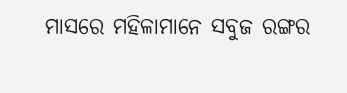ମାସରେ ମହିଳାମାନେ ସବୁଜ ରଙ୍ଗର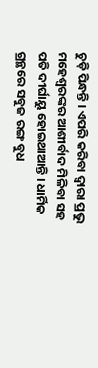ଚୁଡ଼ି ପିନ୍ଧନ୍ତି । ଏପରି କରିବା ଦ୍ୱାରା ପ୍ରଭୁ ମହେଶ୍ୱରଙ୍କର ଆଶୀର୍ବାଦ ମିଳିବା ସହ ପତି ଦୀର୍ଘାୟୁ ହୋଇଥାଆନ୍ତି । ଧାର୍ମିକ ଗ୍ରନ୍ଥରେ ସବୁଜ ରଙ୍ଗ ବୁଧ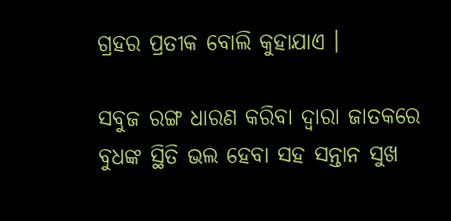ଗ୍ରହର ପ୍ରତୀକ ବୋଲି କୁହାଯାଏ ।

ସବୁଜ ରଙ୍ଗ ଧାରଣ କରିବା ଦ୍ୱାରା ଜାତକରେ ବୁଧଙ୍କ ସ୍ଥିତି ଭଲ ହେବା ସହ ସନ୍ତାନ ସୁଖ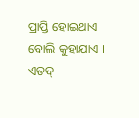ପ୍ରାପ୍ତି ହୋଇଥାଏ ବୋଲି କୁହାଯାଏ । ଏତଦ୍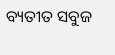ବ୍ୟତୀତ ସବୁଜ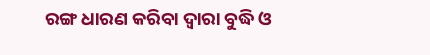ରଙ୍ଗ ଧାରଣ କରିବା ଦ୍ୱାରା ବୁଦ୍ଧି ଓ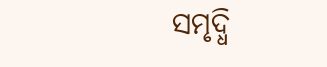ସମୃଦ୍ଧି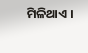ମିଳିଥାଏ ।